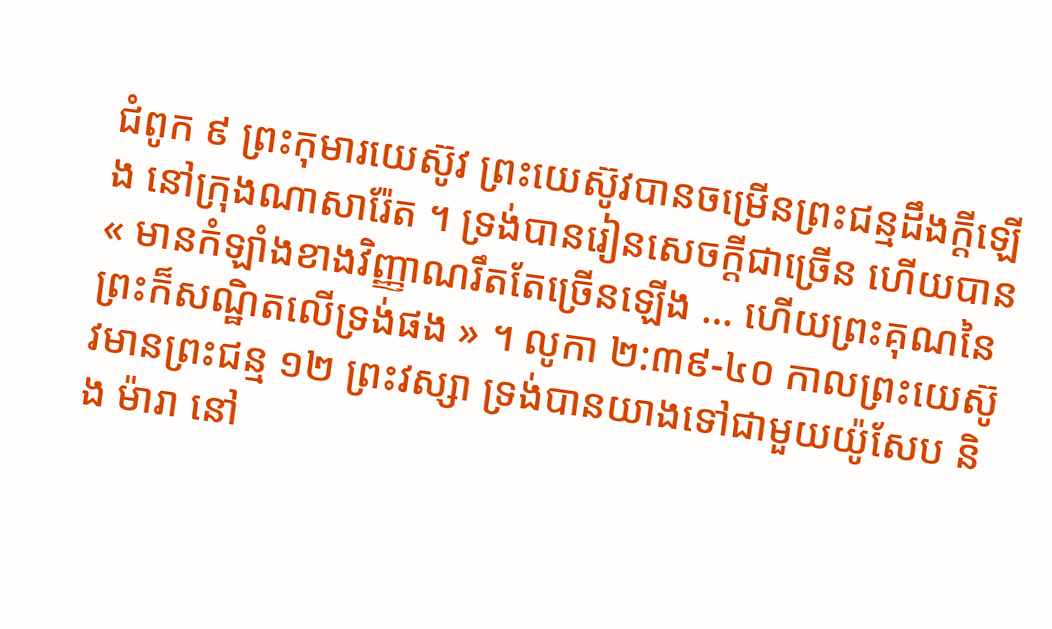ជំពូក ៩ ព្រះកុមារយេស៊ូវ ព្រះយេស៊ូវបានចម្រើនព្រះជន្មដឹងក្ដីឡើង នៅក្រុងណាសារ៉ែត ។ ទ្រង់បានរៀនសេចក្ដីជាច្រើន ហើយបាន « មានកំឡាំងខាងវិញ្ញាណរឹតតែច្រើនឡើង … ហើយព្រះគុណនៃព្រះក៏សណ្ឋិតលើទ្រង់ផង » ។ លូកា ២:៣៩-៤០ កាលព្រះយេស៊ូវមានព្រះជន្ម ១២ ព្រះវស្សា ទ្រង់បានយាងទៅជាមួយយ៉ូសែប និង ម៉ារា នៅ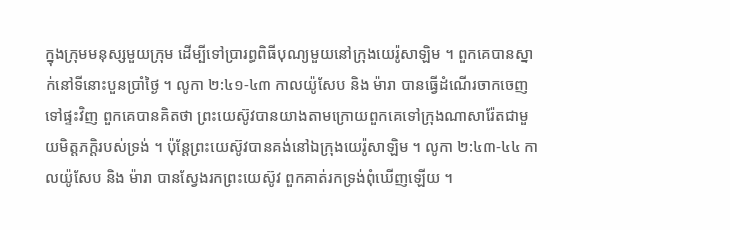ក្នុងក្រុមមនុស្សមួយក្រុម ដើម្បីទៅប្រារព្ធពិធីបុណ្យមួយនៅក្រុងយេរ៉ូសាឡិម ។ ពួកគេបានស្នាក់នៅទីនោះបួនប្រាំថ្ងៃ ។ លូកា ២:៤១-៤៣ កាលយ៉ូសែប និង ម៉ារា បានធ្វើដំណើរចាកចេញទៅផ្ទះវិញ ពួកគេបានគិតថា ព្រះយេស៊ូវបានយាងតាមក្រោយពួកគេទៅក្រុងណាសារ៉ែតជាមួយមិត្តភក្ដិរបស់ទ្រង់ ។ ប៉ុន្តែព្រះយេស៊ូវបានគង់នៅឯក្រុងយេរ៉ូសាឡិម ។ លូកា ២:៤៣-៤៤ កាលយ៉ូសែប និង ម៉ារា បានស្វែងរកព្រះយេស៊ូវ ពួកគាត់រកទ្រង់ពុំឃើញឡើយ ។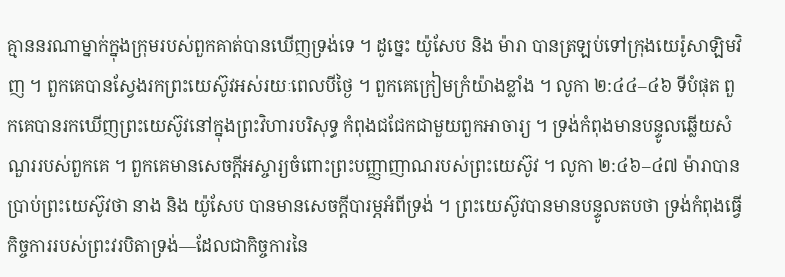គ្មាននរណាម្នាក់ក្នុងក្រុមរបស់ពួកគាត់បានឃើញទ្រង់ទេ ។ ដូច្នេះ យ៉ូសែប និង ម៉ារា បានត្រឡប់ទៅក្រុងយេរ៉ូសាឡិមវិញ ។ ពួកគេបានស្វែងរកព្រះយេស៊ូវអស់រយៈពេលបីថ្ងៃ ។ ពួកគេក្រៀមក្រំយ៉ាងខ្លាំង ។ លូកា ២:៤៤–៤៦ ទីបំផុត ពួកគេបានរកឃើញព្រះយេស៊ូវនៅក្នុងព្រះវិហារបរិសុទ្ធ កំពុងជជែកជាមួយពួកអាចារ្យ ។ ទ្រង់កំពុងមានបន្ទូលឆ្លើយសំណួររបស់ពួកគេ ។ ពួកគេមានសេចក្ដីអស្ចារ្យចំពោះព្រះបញ្ញាញាណរបស់ព្រះយេស៊ូវ ។ លូកា ២:៤៦–៤៧ ម៉ារាបានប្រាប់ព្រះយេស៊ូវថា នាង និង យ៉ូសែប បានមានសេចក្ដីបារម្ភអំពីទ្រង់ ។ ព្រះយេស៊ូវបានមានបន្ទូលតបថា ទ្រង់កំពុងធ្វើកិច្ចការរបស់ព្រះវរបិតាទ្រង់—ដែលជាកិច្ចការនៃ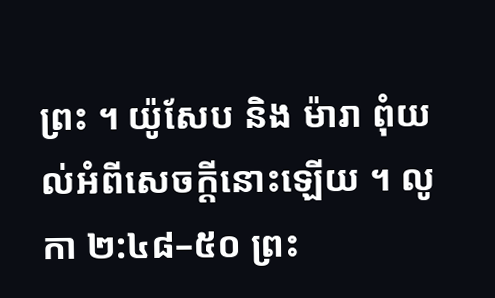ព្រះ ។ យ៉ូសែប និង ម៉ារា ពុំយល់អំពីសេចក្ដីនោះឡើយ ។ លូកា ២:៤៨–៥០ ព្រះ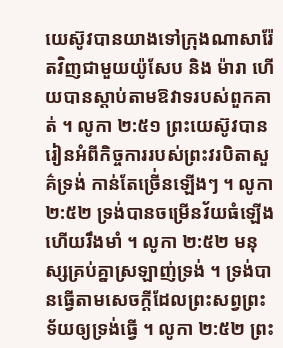យេស៊ូវបានយាងទៅក្រុងណាសារ៉ែតវិញជាមួយយ៉ូសែប និង ម៉ារា ហើយបានស្ដាប់តាមឱវាទរបស់ពួកគាត់ ។ លូកា ២:៥១ ព្រះយេស៊ូវបានរៀនអំពីកិច្ចការរបស់ព្រះវរបិតាសួគ៌ទ្រង់ កាន់តែច្រើ់នឡើងៗ ។ លូកា ២:៥២ ទ្រង់បានចម្រើនវ័យធំឡើង ហើយរឹងមាំ ។ លូកា ២:៥២ មនុស្សគ្រប់គ្នាស្រឡាញ់ទ្រង់ ។ ទ្រង់បានធ្វើតាមសេចក្ដីដែលព្រះសព្វព្រះទ័យឲ្យទ្រង់ធ្វើ ។ លូកា ២:៥២ ព្រះ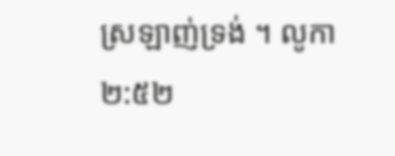ស្រឡាញ់ទ្រង់ ។ លូកា ២:៥២